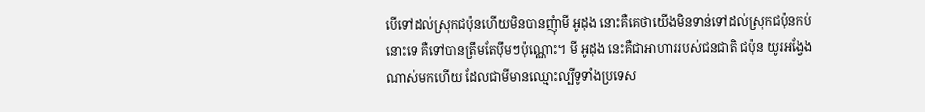បើទៅដល់ស្រុកជប៉ុនហើយមិនបានញុំាមី អូដុង នោះគឺគេថាយើងមិនទាន់ទៅដល់ស្រុកជប៉ុនកប់
នោះទេ គឺទៅបានត្រឹមតែប៉ឹមៗប៉ុណ្ណោះ។ មី អូដុង នេះគឺជាអាហាររបស់ជនជាតិ ជប៉ុន យូរអង្វែង
ណាស់មកហើយ ដែលជាមីមានឈ្មោះល្បីទូទាំងប្រទេស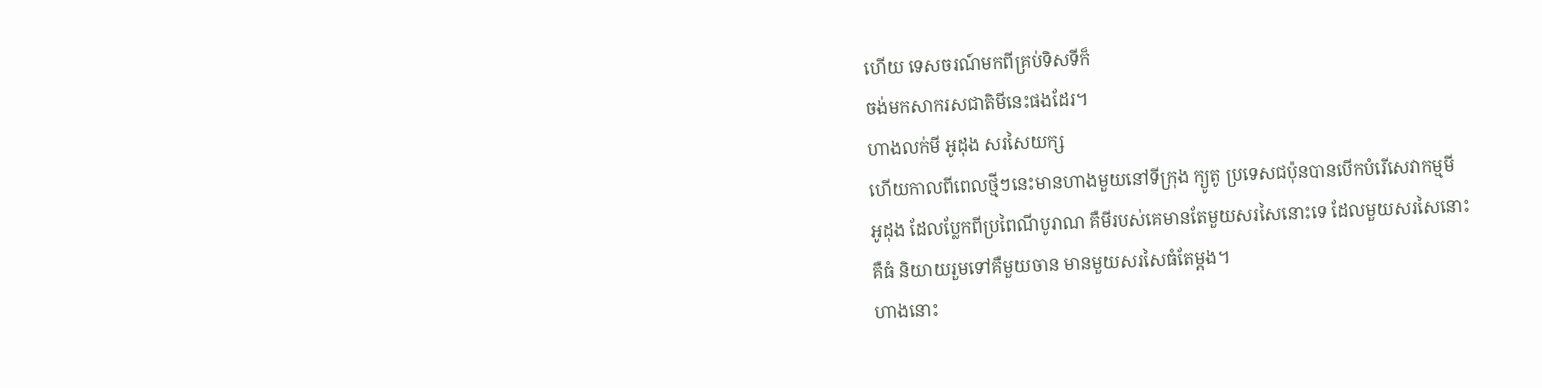ហើយ ទេសចរណ៍មកពីគ្រប់ទិសទីក៏
ចង់មកសាករសជាតិមីនេះផងដែរ។
ហាងលក់មី អូដុង សរសៃយក្ស
ហើយកាលពីពេលថ្មីៗនេះមានហាងមួយនៅទីក្រុង ក្យូតូ ប្រទេសជប៉ុនបានបើកបំរើសេវាកម្មមី
អូដុង ដែលប្លែកពីប្រពៃណីបូរាណ គឺមីរបស់គេមានតែមួយសរសៃនោះទេ ដែលមួយសរសៃនោះ
គឺធំ និយាយរួមទៅគឺមួយចាន មានមួយសរសៃធំតែម្ដង។
ហាងនោះ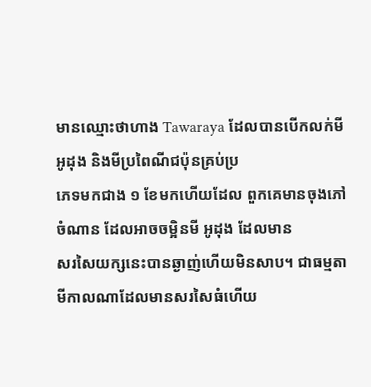មានឈ្មោះថាហាង Tawaraya ដែលបានបើកលក់មី អូដុង និងមីប្រពៃណីជប៉ុនគ្រប់ប្រ
ភេទមកជាង ១ ខែមកហើយដែល ពួកគេមានចុងភៅចំណាន ដែលអាចចម្អិនមី អូដុង ដែលមាន
សរសៃយក្សនេះបានឆ្ងាញ់ហើយមិនសាប។ ជាធម្មតាមីកាលណាដែលមានសរសៃធំហើយ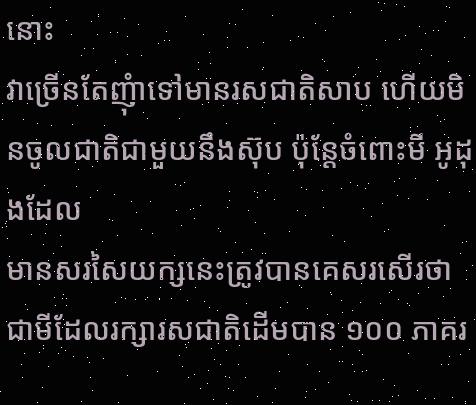នោះ
វាច្រើនតែញុំាទៅមានរសជាតិសាប ហើយមិនចូលជាតិជាមួយនឹងស៊ុប ប៉ុន្តែចំពោះមី អូដុងដែល
មានសរសៃយក្សនេះត្រូវបានគេសរសើរថា ជាមីដែលរក្សារសជាតិដើមបាន ១០០ ភាគរ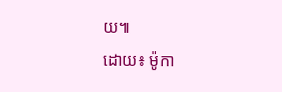យ៕
ដោយ៖ ម៉ូកា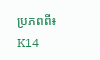ប្រភពពី៖ K14